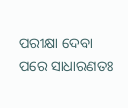ପରୀକ୍ଷା ଦେବା ପରେ ସାଧାରଣତଃ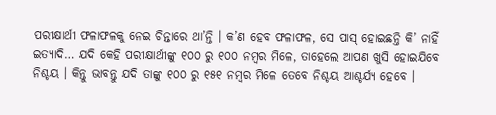ପରୀକ୍ଷାର୍ଥୀ ଫଳାଫଳକୁ ନେଇ ଚିନ୍ତାରେ ଥା’ନ୍ତି । କ’ଣ ହେବ ଫଳାଫଳ, ସେ ପାସ୍ ହୋଇଛନ୍ତି କି’ ନାହିଁ ଇତ୍ୟାଦି… ଯଦି କେହି ପରୀକ୍ଷାର୍ଥୀଙ୍କୁ ୧୦୦ ରୁ ୧୦୦ ନମ୍ବର ମିଳେ, ତାହେଲେ ଆପଣ ଖୁସି ହୋଇଯିବେ ନିଶ୍ଚୟ । କିନ୍ତୁ ଭାବନ୍ତୁ ଯଦି ତାଙ୍କୁ ୧୦୦ ରୁ ୧୫୧ ନମ୍ବର ମିଳେ ତେବେ ନିଶ୍ଚୟ ଆଶ୍ଚର୍ଯ୍ୟ ହେବେ ।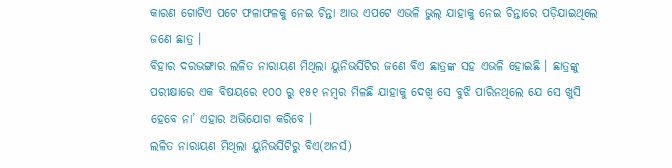କାରଣ ଗୋଟିଏ ପଟେ ଫଳାଫଳକୁ ନେଇ ଚିନ୍ତା ଆଉ ଏପଟେ ଏଭଳି ଭୁଲ୍ ଯାହାକୁ ନେଇ ଚିନ୍ତାରେ ପଡ଼ିଯାଇଥିଲେ ଜଣେ ଛାତ୍ର ।
ବିହାର ଦରଭଙ୍ଗାର ଲଳିତ ନାରାୟଣ ମିଥିଲା ୟୁନିଭର୍ସିଟିର ଜଣେ ବିଏ ଛାତ୍ରଙ୍କ ସହ ଏଭଳି ହୋଇଛି । ଛାତ୍ରଙ୍କୁ ପରୀକ୍ଷାରେ ଏକ ବିଷୟରେ ୧୦୦ ରୁ ୧୫୧ ନମ୍ବର ମିଳଛି ଯାହାକୁ ଦେଖି ସେ ବୁଝି ପାରିନଥିଲେ ଯେ ସେ ଖୁସି ହେବେ ନା’ ଏହାର ଅଭିଯୋଗ କରିବେ ।
ଲଳିତ ନାରାୟଣ ମିଥିଲା ୟୁନିଭର୍ସିଟିରୁ ବିଏ(ଅନର୍ସ)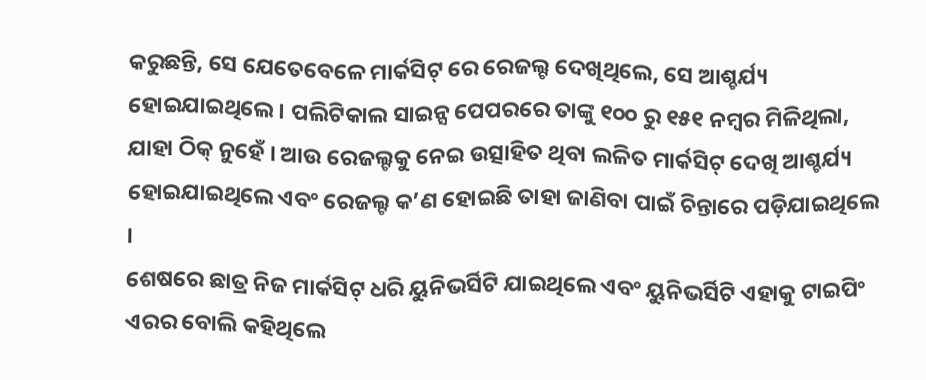କରୁଛନ୍ତି, ସେ ଯେତେବେଳେ ମାର୍କସିଟ୍ ରେ ରେଜଲ୍ଟ ଦେଖିଥିଲେ, ସେ ଆଶ୍ଚର୍ଯ୍ୟ ହୋଇଯାଇଥିଲେ । ପଲିଟିକାଲ ସାଇନ୍ସ ପେପରରେ ତାଙ୍କୁ ୧୦୦ ରୁ ୧୫୧ ନମ୍ବର ମିଳିଥିଲା, ଯାହା ଠିକ୍ ନୁହେଁ । ଆଉ ରେଜଲ୍ଟକୁ ନେଇ ଉତ୍ସାହିତ ଥିବା ଲଳିତ ମାର୍କସିଟ୍ ଦେଖି ଆଶ୍ଚର୍ଯ୍ୟ ହୋଇଯାଇଥିଲେ ଏବଂ ରେଜଲ୍ଟ କ’ଣ ହୋଇଛି ତାହା ଜାଣିବା ପାଇଁ ଚିନ୍ତାରେ ପଡ଼ିଯାଇଥିଲେ ।
ଶେଷରେ ଛାତ୍ର ନିଜ ମାର୍କସିଟ୍ ଧରି ୟୁନିଭର୍ସିଟି ଯାଇଥିଲେ ଏବଂ ୟୁନିଭର୍ସିଟି ଏହାକୁ ଟାଇପିଂ ଏରର ବୋଲି କହିଥିଲେ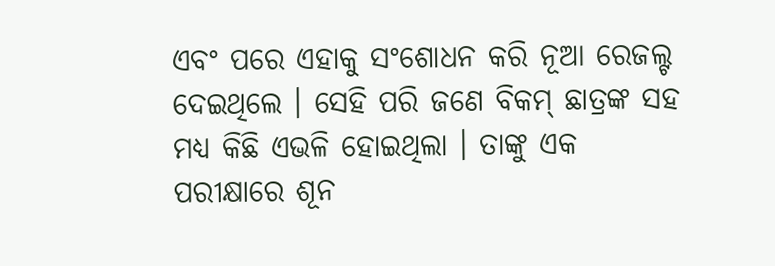ଏବଂ ପରେ ଏହାକୁ ସଂଶୋଧନ କରି ନୂଆ ରେଜଲ୍ଟ ଦେଇଥିଲେ । ସେହି ପରି ଜଣେ ବିକମ୍ ଛାତ୍ରଙ୍କ ସହ ମଧ୍ୟ କିଛି ଏଭଳି ହୋଇଥିଲା । ତାଙ୍କୁ ଏକ ପରୀକ୍ଷାରେ ଶୂନ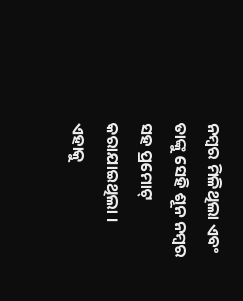ନମ୍ବର ମିଳିଥିଲା ଏବଂ ତାଙ୍କୁ ସେହି ଶୂନ ନମ୍ବର ସହ ପ୍ରମୋଟ୍ କରାଯାଇଥିଲା । ଏହାକୁ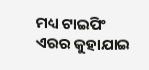ମଧ୍ୟ ଟାଇପିଂ ଏରର କୁହାଯାଇ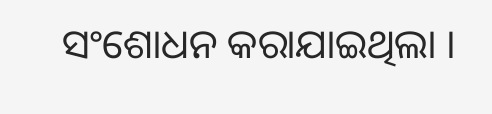ସଂଶୋଧନ କରାଯାଇଥିଲା ।